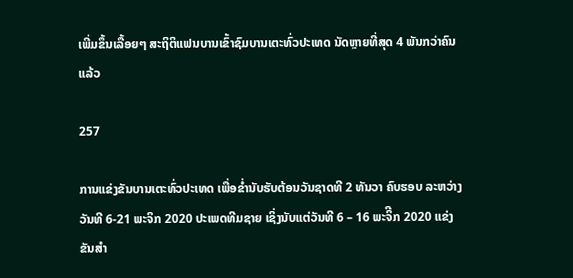ເພີ່ມຂຶ້ນເລື້ອຍໆ ສະຖິຕິແຟນບານເຂົ້າຊົມບານເຕະທົ່ວປະເທດ ນັດຫຼາຍທີ່ສຸດ 4 ພັນກວ່າຄົນແລ້ວ

257

ການແຂ່ງຂັນບານເຕະທົ່ວປະເທດ ເພື່ອຂໍ່ານັບຮັບຕ້ອນວັນຊາດທີ 2 ທັນວາ ຄົບຮອບ ລະຫວ່າງວັນທີ 6-21 ພະຈິກ 2020 ປະເພດທີມຊາຍ ເຊິ່ງນັບແຕ່ວັນທີ 6 – 16 ພະຈິີກ 2020 ແຂ່ງຂັນສໍາ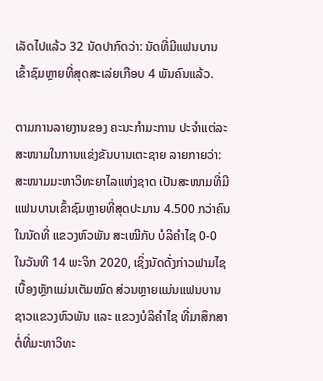ເລັດໄປແລ້ວ 32 ນັດປາກົດວ່າ: ນັດທີ່ມີແຟນບານເຂົ້າຊົມຫຼາຍທີ່ສຸດສະເລ່ຍເກືອບ 4 ພັນຄົນແລ້ວ.

ຕາມການລາຍງານຂອງ ຄະນະກໍາມະການ ປະຈໍາແຕ່ລະສະໜາມໃນການແຂ່ງຂັນບານເຕະຊາຍ ລາຍກາຍວ່າ: ສະໜາມມະຫາວິທະຍາໄລແຫ່ງຊາດ ເປັນສະໜາມທີ່ມີແຟນບານເຂົ້າຊົມຫຼາຍທີ່ສຸດປະມານ 4.500 ກວ່າຄົນໃນນັດທີ່ ແຂວງຫົວພັນ ສະເໝີກັບ ບໍລິຄໍາໄຊ 0-0 ໃນວັນທີ 14 ພະຈິກ 2020, ເຊິ່ງນັດດັ່ງກ່າວຟາມໄຊເບື້ອງຫຼັກແມ່ນເຕັມໝົດ ສ່ວນຫຼາຍແມ່ນແຟນບານຊາວແຂວງຫົວພັນ ແລະ ແຂວງບໍລິຄໍາໄຊ ທີ່ມາສຶກສາຕໍ່ທີ່ມະຫາວິທະ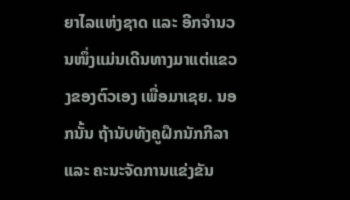ຍາໄລແຫ່ງຊາດ ແລະ ອີກຈໍານວນໜຶ່ງແມ່ນເດີນທາງມາແຕ່ແຂວງຂອງຕົວເອງ ເພື່ອມາເຊຍ. ນອກນັ້ນ ຖ້ານັບທັງຄູຝຶກນັກກີລາ ແລະ ຄະນະຈັດການແຂ່ງຂັນ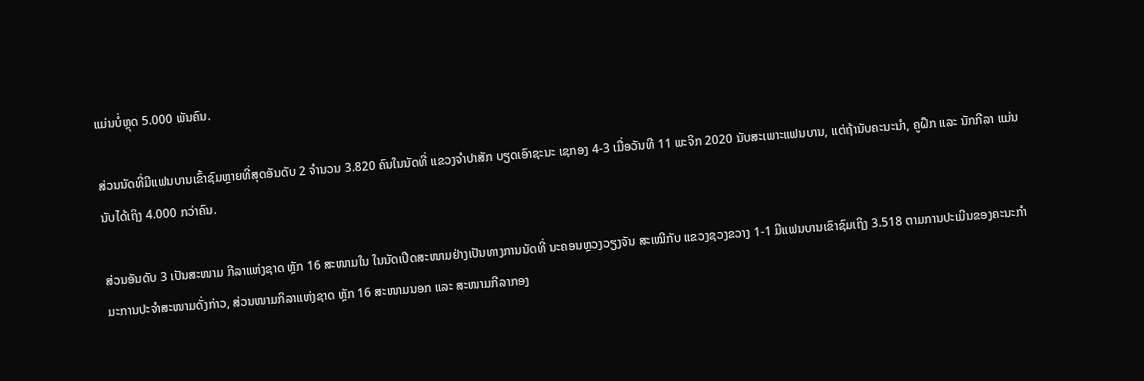ແມ່ນບໍ່ຫຼຸດ 5.000 ພັນຄົນ.

ສ່ວນນັດທີ່ມີແຟນບານເຂົ້າຊົມຫຼາຍທີ່ສຸດອັນດັບ 2 ຈໍານວນ 3.820 ຄົນໃນນັດທີ່ ແຂວງຈໍາປາສັກ ບຽດເອົາຊະນະ ເຊກອງ 4-3 ເມື່ອວັນທີ 11 ພະຈິກ 2020 ນັບສະເພາະແຟນບານ, ແຕ່ຖ້ານັບຄະນະນໍາ, ຄູຝຶກ ແລະ ນັກກີລາ ແມ່ນນັບໄດ້ເຖິງ 4.000 ກວ່າຄົນ.

ສ່ວນອັນດັບ 3 ເປັນສະໜາມ ກີລາແຫ່ງຊາດ ຫຼັກ 16 ສະໜາມໃນ ໃນນັດເປີດສະໜາມຢ່າງເປັນທາງການນັດທີ່ ນະຄອນຫຼວງວຽງຈັນ ສະເໝີກັບ ແຂວງຊວງຂວາງ 1-1 ມີແຟນບານເຂົາຊົມເຖິງ 3.518 ຕາມການປະເມີນຂອງຄະນະກໍາມະການປະຈໍາສະໜາມດັ່ງກ່າວ, ສ່ວນໜາມກິລາແຫ່ງຊາດ ຫຼັກ 16 ສະໜາມນອກ ແລະ ສະໜາມກີລາກອງ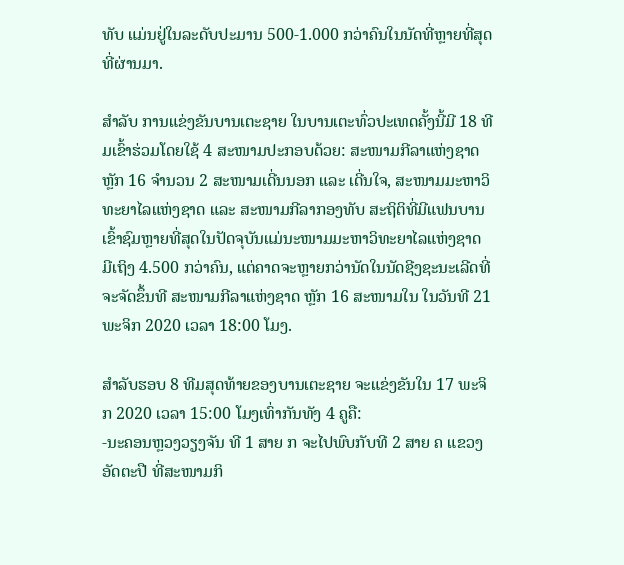ທັບ ແມ່ນຢູ່ໃນລະດັບປະມານ 500-1.000 ກວ່າຄົນໃນນັດທີ່ຫຼາຍທີ່ສຸດທີ່ຜ່ານມາ.

ສໍາລັບ ການແຂ່ງຂັນບານເຕະຊາຍ ໃນບານເຕະທົ່ວປະເທດຄັ້ງນີ້ມີ 18 ທີມເຂົ້າຮ່ວມໂດຍໃຊ້ 4 ສະໜາມປະກອບດ້ວຍ: ສະໜາມກີລາແຫ່ງຊາດ ຫຼັກ 16 ຈໍານວນ 2 ສະໜາມເດີ່ນນອກ ແລະ ເດີ່ນໃຈ, ສະໜາມມະຫາວິທະຍາໄລແຫ່ງຊາດ ແລະ ສະໜາມກີລາກອງທັບ ສະຖິຕິທີ່ມີແຟນບານເຂົ້າຊົມຫຼາຍທີ່ສຸດໃນປັດຈຸບັນແມ່ນະໜາມມະຫາວິທະຍາໄລແຫ່ງຊາດ ມີເຖິງ 4.500 ກວ່າຄົນ, ແຕ່ຄາດຈະຫຼາຍກວ່ານັດໃນນັດຊີງຊະນະເລີດທີ່ຈະຈັດຂຶ້ນທີ ສະໜາມກີລາແຫ່ງຊາດ ຫຼັກ 16 ສະໜາມໃນ ໃນວັນທີ 21 ພະຈິກ 2020 ເວລາ 18:00 ໂມງ.

ສໍາລັບຮອບ 8 ທີມສຸດທ້າຍຂອງບານເຕະຊາຍ ຈະແຂ່ງຂັນໃນ 17 ພະຈິກ 2020 ເວລາ 15:00 ໂມງເທົ່າກັນທັງ 4 ຄູຄື:
-ນະຄອນຫຼວງວຽງຈັນ ທີ 1 ສາຍ ກ ຈະໄປພົບກັບທີ 2 ສາຍ ຄ ແຂວງອັດຕະປື ທີ່ສະໜາມກິ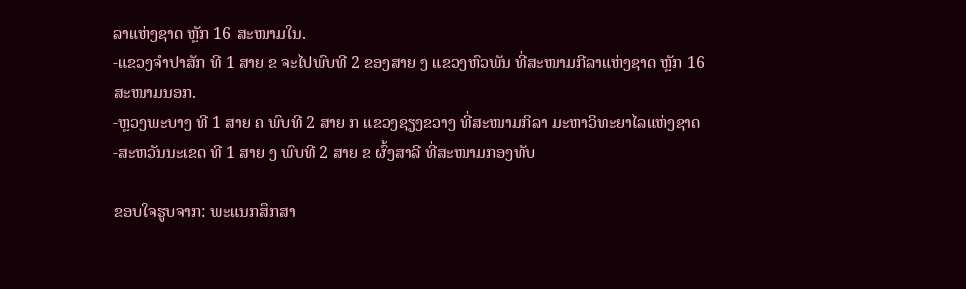ລາແຫ່ງຊາດ ຫຼັກ 16 ສະໜາມໃນ.
-ແຂວງຈໍາປາສັກ ທີ 1 ສາຍ ຂ ຈະໄປພົບທີ 2 ຂອງສາຍ ງ ແຂວງຫົວພັນ ທີ່ສະໜາມກີລາແຫ່ງຊາດ ຫຼັກ 16 ສະໜາມນອກ.
-ຫຼວງພະບາງ ທີ 1 ສາຍ ຄ ພົບທີ 2 ສາຍ ກ ແຂວງຊຽງຂວາງ ທີ່ສະໜາມກິລາ ມະຫາວິທະຍາໄລແຫ່ງຊາດ
-ສະຫວັນນະເຂດ ທີ 1 ສາຍ ງ ພົບທີ 2 ສາຍ ຂ ຜົ້ງສາລີ ທີ່ສະໜາມກອງທັບ

ຂອບໃຈຮູບຈາກ: ພະແນກສຶກສາ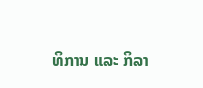ທິການ ແລະ ກິລາ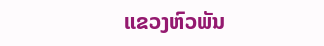ແຂວງຫົວພັນ